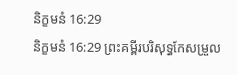និក្ខមនំ 16:29
និក្ខមនំ 16:29 ព្រះគម្ពីរបរិសុទ្ធកែសម្រួល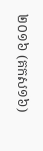២០១៦ (គកស១៦)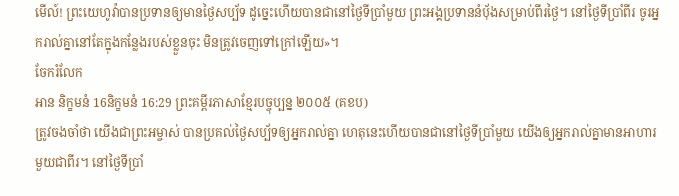មើល៍! ព្រះយេហូវ៉ាបានប្រទានឲ្យមានថ្ងៃសប្ប័ទ ដូច្នេះហើយបានជានៅថ្ងៃទីប្រាំមួយ ព្រះអង្គប្រទាននំប៉័ងសម្រាប់ពីរថ្ងៃ។ នៅថ្ងៃទីប្រាំពីរ ចូរអ្នករាល់គ្នានៅតែក្នុងកន្លែងរបស់ខ្លួនចុះ មិនត្រូវចេញទៅក្រៅឡើយ»។
ចែករំលែក
អាន និក្ខមនំ 16និក្ខមនំ 16:29 ព្រះគម្ពីរភាសាខ្មែរបច្ចុប្បន្ន ២០០៥ (គខប)
ត្រូវចងចាំថា យើងជាព្រះអម្ចាស់ បានប្រគល់ថ្ងៃសប្ប័ទឲ្យអ្នករាល់គ្នា ហេតុនេះហើយបានជានៅថ្ងៃទីប្រាំមួយ យើងឲ្យអ្នករាល់គ្នាមានអាហារមួយជាពីរ។ នៅថ្ងៃទីប្រាំ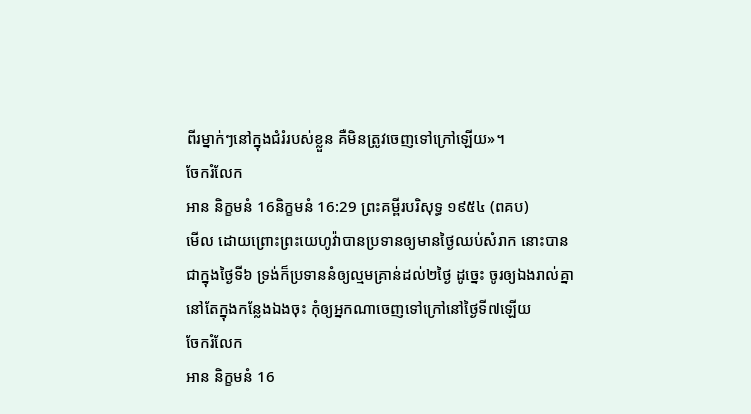ពីរម្នាក់ៗនៅក្នុងជំរំរបស់ខ្លួន គឺមិនត្រូវចេញទៅក្រៅឡើយ»។
ចែករំលែក
អាន និក្ខមនំ 16និក្ខមនំ 16:29 ព្រះគម្ពីរបរិសុទ្ធ ១៩៥៤ (ពគប)
មើល ដោយព្រោះព្រះយេហូវ៉ាបានប្រទានឲ្យមានថ្ងៃឈប់សំរាក នោះបានជាក្នុងថ្ងៃទី៦ ទ្រង់ក៏ប្រទាននំឲ្យល្មមគ្រាន់ដល់២ថ្ងៃ ដូច្នេះ ចូរឲ្យឯងរាល់គ្នានៅតែក្នុងកន្លែងឯងចុះ កុំឲ្យអ្នកណាចេញទៅក្រៅនៅថ្ងៃទី៧ឡើយ
ចែករំលែក
អាន និក្ខមនំ 16